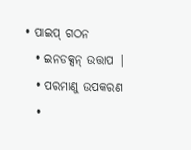• ପାଇପ୍ ଗଠନ
  • ଇନଡକ୍ସନ୍ ଉତ୍ତାପ |
  • ପରମାଣୁ ଉପକରଣ
  •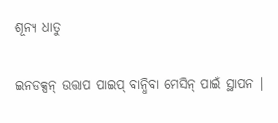ଶୂନ୍ୟ ଧାତୁ

ଇନଡକ୍ସନ୍ ଉତ୍ତାପ ପାଇପ୍ ବାନ୍ଧିବା ମେସିନ୍ ପାଇଁ ସ୍ଥାପନ |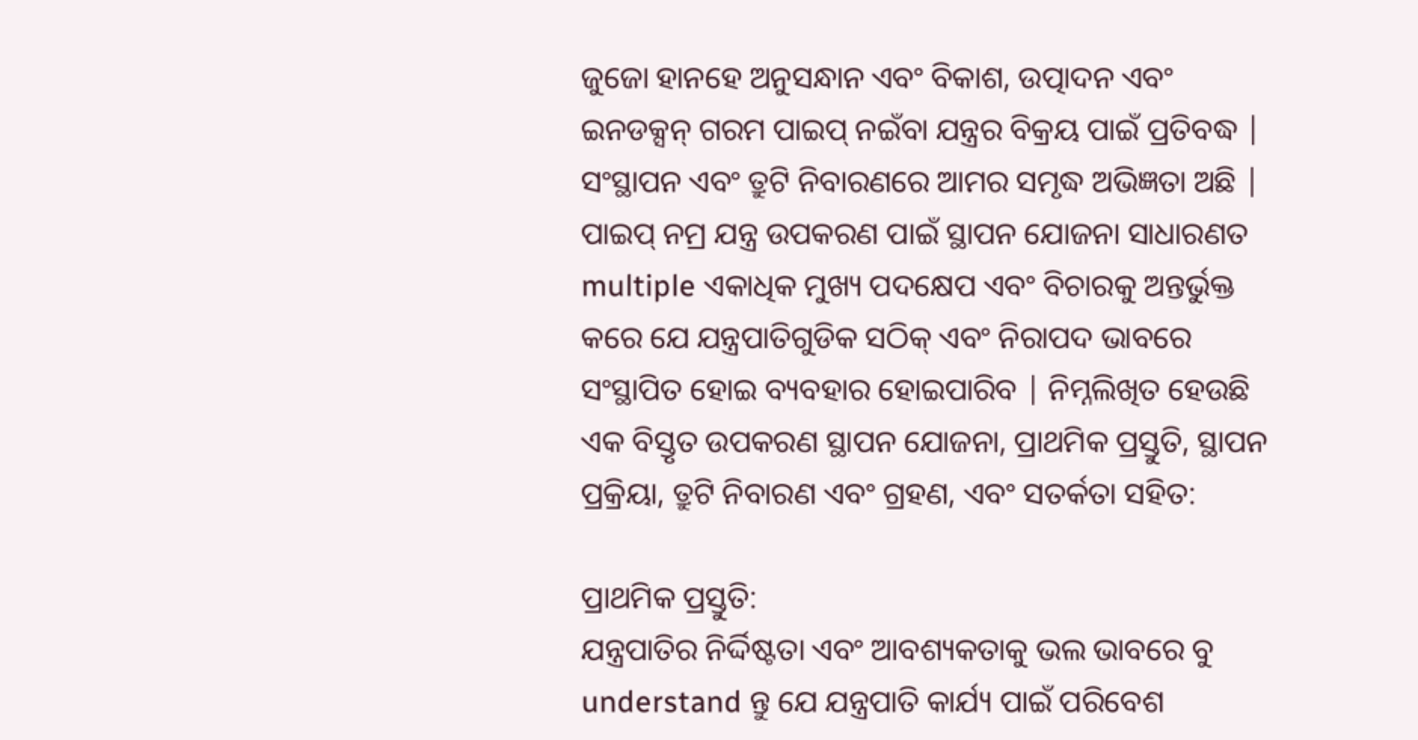ଜୁଜୋ ହାନହେ ଅନୁସନ୍ଧାନ ଏବଂ ବିକାଶ, ଉତ୍ପାଦନ ଏବଂ ଇନଡକ୍ସନ୍ ଗରମ ପାଇପ୍ ନଇଁବା ଯନ୍ତ୍ରର ବିକ୍ରୟ ପାଇଁ ପ୍ରତିବଦ୍ଧ | ସଂସ୍ଥାପନ ଏବଂ ତ୍ରୁଟି ନିବାରଣରେ ଆମର ସମୃଦ୍ଧ ଅଭିଜ୍ଞତା ଅଛି |
ପାଇପ୍ ନମ୍ର ଯନ୍ତ୍ର ଉପକରଣ ପାଇଁ ସ୍ଥାପନ ଯୋଜନା ସାଧାରଣତ multiple ଏକାଧିକ ମୁଖ୍ୟ ପଦକ୍ଷେପ ଏବଂ ବିଚାରକୁ ଅନ୍ତର୍ଭୁକ୍ତ କରେ ଯେ ଯନ୍ତ୍ରପାତିଗୁଡିକ ସଠିକ୍ ଏବଂ ନିରାପଦ ଭାବରେ ସଂସ୍ଥାପିତ ହୋଇ ବ୍ୟବହାର ହୋଇପାରିବ | ନିମ୍ନଲିଖିତ ହେଉଛି ଏକ ବିସ୍ତୃତ ଉପକରଣ ସ୍ଥାପନ ଯୋଜନା, ପ୍ରାଥମିକ ପ୍ରସ୍ତୁତି, ସ୍ଥାପନ ପ୍ରକ୍ରିୟା, ତ୍ରୁଟି ନିବାରଣ ଏବଂ ଗ୍ରହଣ, ଏବଂ ସତର୍କତା ସହିତ:

ପ୍ରାଥମିକ ପ୍ରସ୍ତୁତି:
ଯନ୍ତ୍ରପାତିର ନିର୍ଦ୍ଦିଷ୍ଟତା ଏବଂ ଆବଶ୍ୟକତାକୁ ଭଲ ଭାବରେ ବୁ understand ନ୍ତୁ ଯେ ଯନ୍ତ୍ରପାତି କାର୍ଯ୍ୟ ପାଇଁ ପରିବେଶ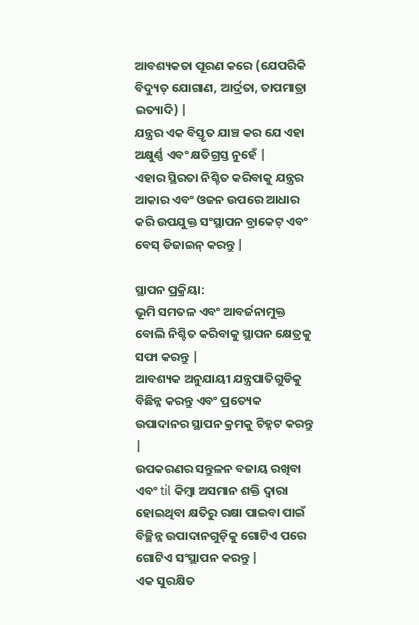ଆବଶ୍ୟକତା ପୂରଣ କରେ (ଯେପରିକି ବିଦ୍ୟୁତ୍ ଯୋଗାଣ, ଆର୍ଦ୍ରତା, ତାପମାତ୍ରା ଇତ୍ୟାଦି) |
ଯନ୍ତ୍ରର ଏକ ବିସ୍ତୃତ ଯାଞ୍ଚ କର ଯେ ଏହା ଅକ୍ଷୁର୍ଣ୍ଣ ଏବଂ କ୍ଷତିଗ୍ରସ୍ତ ନୁହେଁ |
ଏହାର ସ୍ଥିରତା ନିଶ୍ଚିତ କରିବାକୁ ଯନ୍ତ୍ରର ଆକାର ଏବଂ ଓଜନ ଉପରେ ଆଧାର କରି ଉପଯୁକ୍ତ ସଂସ୍ଥାପନ ବ୍ରାକେଟ୍ ଏବଂ ବେସ୍ ଡିଜାଇନ୍ କରନ୍ତୁ |

ସ୍ଥାପନ ପ୍ରକ୍ରିୟା:
ଭୂମି ସମତଳ ଏବଂ ଆବର୍ଜନାମୁକ୍ତ ବୋଲି ନିଶ୍ଚିତ କରିବାକୁ ସ୍ଥାପନ କ୍ଷେତ୍ରକୁ ସଫା କରନ୍ତୁ |
ଆବଶ୍ୟକ ଅନୁଯାୟୀ ଯନ୍ତ୍ରପାତିଗୁଡିକୁ ବିଛିନ୍ନ କରନ୍ତୁ ଏବଂ ପ୍ରତ୍ୟେକ ଉପାଦାନର ସ୍ଥାପନ କ୍ରମକୁ ଚିହ୍ନଟ କରନ୍ତୁ |
ଉପକରଣର ସନ୍ତୁଳନ ବଜାୟ ରଖିବା ଏବଂ til କିମ୍ବା ଅସମାନ ଶକ୍ତି ଦ୍ୱାରା ହୋଇଥିବା କ୍ଷତିରୁ ରକ୍ଷା ପାଇବା ପାଇଁ ବିଚ୍ଛିନ୍ନ ଉପାଦାନଗୁଡ଼ିକୁ ଗୋଟିଏ ପରେ ଗୋଟିଏ ସଂସ୍ଥାପନ କରନ୍ତୁ |
ଏକ ସୁରକ୍ଷିତ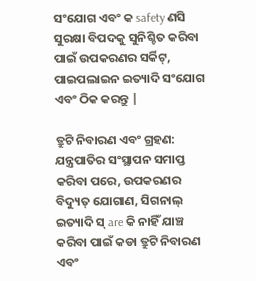ସଂଯୋଗ ଏବଂ କ safety ଣସି ସୁରକ୍ଷା ବିପଦକୁ ସୁନିଶ୍ଚିତ କରିବା ପାଇଁ ଉପକରଣର ସର୍କିଟ୍, ପାଇପଲାଇନ ଇତ୍ୟାଦି ସଂଯୋଗ ଏବଂ ଠିକ କରନ୍ତୁ |

ତ୍ରୁଟି ନିବାରଣ ଏବଂ ଗ୍ରହଣ:
ଯନ୍ତ୍ରପାତିର ସଂସ୍ଥାପନ ସମାପ୍ତ କରିବା ପରେ, ଉପକରଣର ବିଦ୍ୟୁତ୍ ଯୋଗାଣ, ସିଗନାଲ୍ ଇତ୍ୟାଦି ସ୍ are କି ନାହିଁ ଯାଞ୍ଚ କରିବା ପାଇଁ କଡା ତ୍ରୁଟି ନିବାରଣ ଏବଂ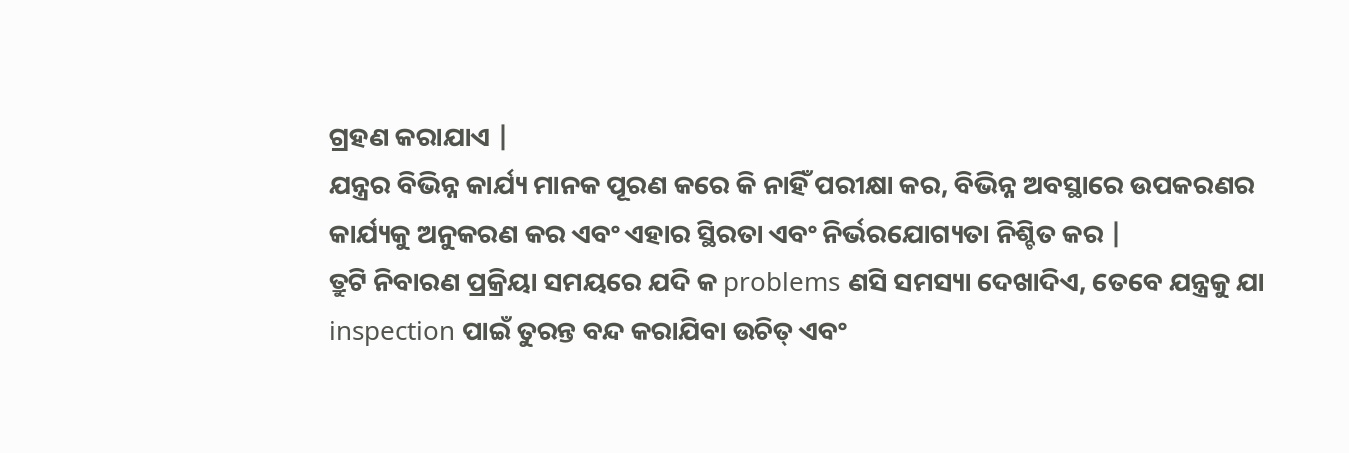ଗ୍ରହଣ କରାଯାଏ |
ଯନ୍ତ୍ରର ବିଭିନ୍ନ କାର୍ଯ୍ୟ ମାନକ ପୂରଣ କରେ କି ନାହିଁ ପରୀକ୍ଷା କର, ବିଭିନ୍ନ ଅବସ୍ଥାରେ ଉପକରଣର କାର୍ଯ୍ୟକୁ ଅନୁକରଣ କର ଏବଂ ଏହାର ସ୍ଥିରତା ଏବଂ ନିର୍ଭରଯୋଗ୍ୟତା ନିଶ୍ଚିତ କର |
ତ୍ରୁଟି ନିବାରଣ ପ୍ରକ୍ରିୟା ସମୟରେ ଯଦି କ problems ଣସି ସମସ୍ୟା ଦେଖାଦିଏ, ତେବେ ଯନ୍ତ୍ରକୁ ଯା inspection ପାଇଁ ତୁରନ୍ତ ବନ୍ଦ କରାଯିବା ଉଚିତ୍ ଏବଂ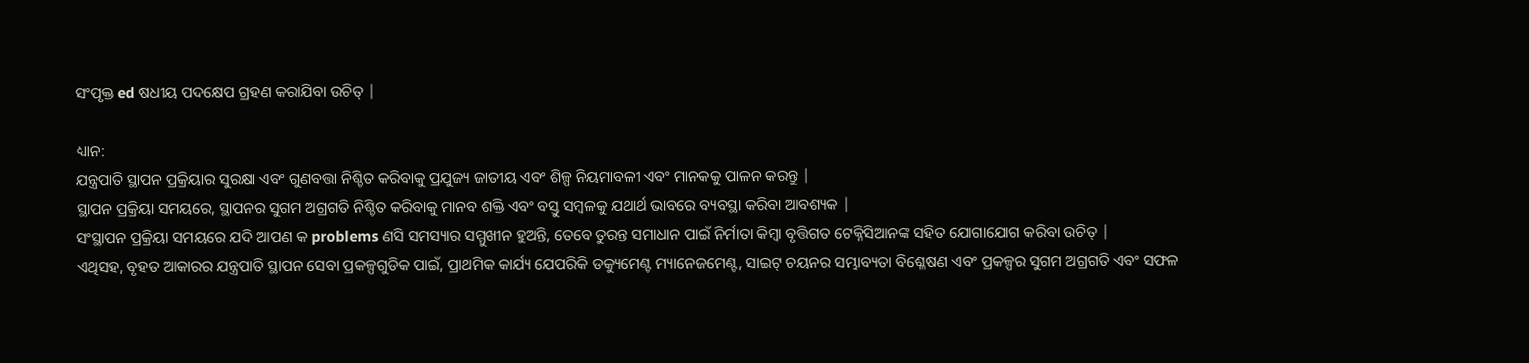ସଂପୃକ୍ତ ed ଷଧୀୟ ପଦକ୍ଷେପ ଗ୍ରହଣ କରାଯିବା ଉଚିତ୍ |

ଧ୍ୟାନ:
ଯନ୍ତ୍ରପାତି ସ୍ଥାପନ ପ୍ରକ୍ରିୟାର ସୁରକ୍ଷା ଏବଂ ଗୁଣବତ୍ତା ନିଶ୍ଚିତ କରିବାକୁ ପ୍ରଯୁଜ୍ୟ ଜାତୀୟ ଏବଂ ଶିଳ୍ପ ନିୟମାବଳୀ ଏବଂ ମାନକକୁ ପାଳନ କରନ୍ତୁ |
ସ୍ଥାପନ ପ୍ରକ୍ରିୟା ସମୟରେ, ସ୍ଥାପନର ସୁଗମ ଅଗ୍ରଗତି ନିଶ୍ଚିତ କରିବାକୁ ମାନବ ଶକ୍ତି ଏବଂ ବସ୍ତୁ ସମ୍ବଳକୁ ଯଥାର୍ଥ ଭାବରେ ବ୍ୟବସ୍ଥା କରିବା ଆବଶ୍ୟକ |
ସଂସ୍ଥାପନ ପ୍ରକ୍ରିୟା ସମୟରେ ଯଦି ଆପଣ କ problems ଣସି ସମସ୍ୟାର ସମ୍ମୁଖୀନ ହୁଅନ୍ତି, ତେବେ ତୁରନ୍ତ ସମାଧାନ ପାଇଁ ନିର୍ମାତା କିମ୍ବା ବୃତ୍ତିଗତ ଟେକ୍ନିସିଆନଙ୍କ ସହିତ ଯୋଗାଯୋଗ କରିବା ଉଚିତ୍ |
ଏଥିସହ, ବୃହତ ଆକାରର ଯନ୍ତ୍ରପାତି ସ୍ଥାପନ ସେବା ପ୍ରକଳ୍ପଗୁଡିକ ପାଇଁ, ପ୍ରାଥମିକ କାର୍ଯ୍ୟ ଯେପରିକି ଡକ୍ୟୁମେଣ୍ଟ ମ୍ୟାନେଜମେଣ୍ଟ, ସାଇଟ୍ ଚୟନର ସମ୍ଭାବ୍ୟତା ବିଶ୍ଳେଷଣ ଏବଂ ପ୍ରକଳ୍ପର ସୁଗମ ଅଗ୍ରଗତି ଏବଂ ସଫଳ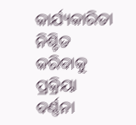କାର୍ଯ୍ୟକାରିତା ନିଶ୍ଚିତ କରିବାକୁ ପ୍ରକ୍ରିୟା ବର୍ଣ୍ଣନା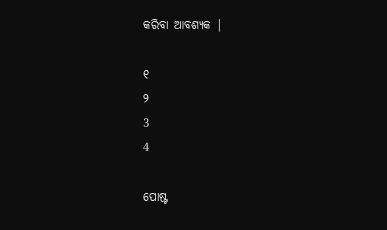କରିବା ଆବଶ୍ୟକ |

୧
୨
3
4

ପୋଷ୍ଟ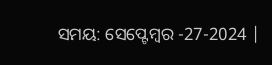ସମୟ: ସେପ୍ଟେମ୍ବର -27-2024 |